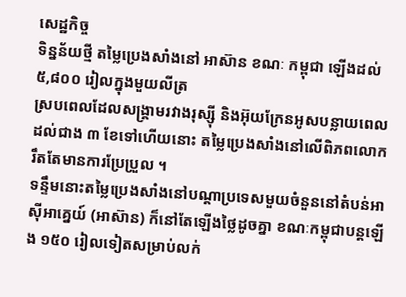សេដ្ឋកិច្ច
ទិន្នន័យថ្មី តម្លៃប្រេងសាំងនៅ អាស៊ាន ខណៈ កម្ពុជា ឡើងដល់ ៥,៨០០ រៀលក្នុងមួយលីត្រ
ស្របពេលដែលសង្គ្រាមរវាងរុស្ស៊ី និងអ៊ុយក្រែនអូសបន្លាយពេលដល់ជាង ៣ ខែទៅហើយនោះ តម្លៃប្រេងសាំងនៅលើពិភពលោករឹតតែមានការប្រែប្រួល ។
ទន្ទឹមនោះតម្លៃប្រេងសាំងនៅបណ្ដាប្រទេសមួយចំនួននៅតំបន់អាស៊ីអាគ្នេយ៍ (អាស៊ាន) ក៏នៅតែឡើងថ្លៃដូចគ្នា ខណៈកម្ពុជាបន្តឡើង ១៥០ រៀលទៀតសម្រាប់លក់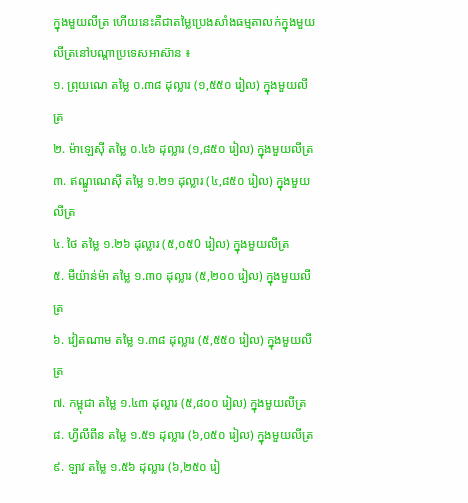ក្នុងមួយលីត្រ ហើយនេះគឺជាតម្លៃប្រេងសាំងធម្មតាលក់ក្នុងមួយលីត្រនៅបណ្ដាប្រទេសអាស៊ាន ៖
១. ព្រុយណេ តម្លៃ ០.៣៨ ដុល្លារ (១,៥៥០ រៀល) ក្នុងមួយលីត្រ
២. ម៉ាឡេស៊ី តម្លៃ ០.៤៦ ដុល្លារ (១,៨៥០ រៀល) ក្នុងមួយលីត្រ
៣. ឥណ្ឌូណេស៊ី តម្លៃ ១.២១ ដុល្លារ (៤,៨៥០ រៀល) ក្នុងមួយលីត្រ
៤. ថៃ តម្លៃ ១.២៦ ដុល្លារ (៥,០៥0 រៀល) ក្នុងមួយលីត្រ
៥. មីយ៉ាន់ម៉ា តម្លៃ ១.៣០ ដុល្លារ (៥,២០០ រៀល) ក្នុងមួយលីត្រ
៦. វៀតណាម តម្លៃ ១.៣៨ ដុល្លារ (៥,៥៥០ រៀល) ក្នុងមួយលីត្រ
៧. កម្ពុជា តម្លៃ ១.៤៣ ដុល្លារ (៥,៨០០ រៀល) ក្នុងមួយលីត្រ
៨. ហ្វីលីពីន តម្លៃ ១.៥១ ដុល្លារ (៦,០៥០ រៀល) ក្នុងមួយលីត្រ
៩. ឡាវ តម្លៃ ១.៥៦ ដុល្លារ (៦,២៥០ រៀ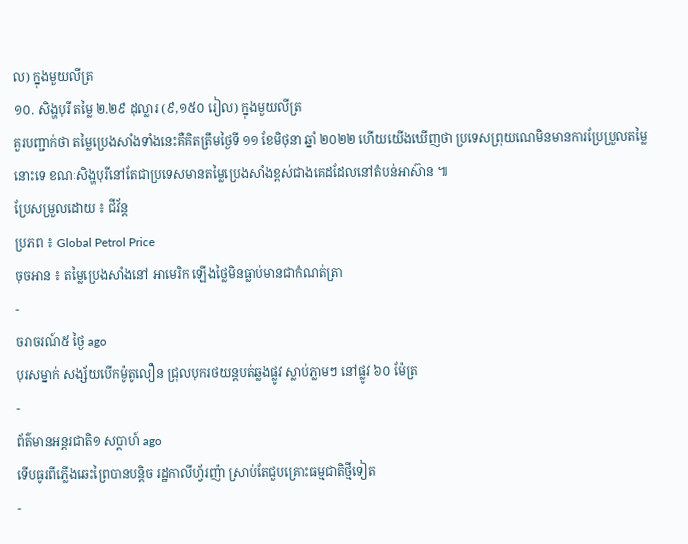ល) ក្នុងមួយលីត្រ
១០. សិង្ហបុរី តម្លៃ ២.២៩ ដុល្លារ (៩,១៥០ រៀល) ក្នុងមួយលីត្រ
គួរបញ្ជាក់ថា តម្លៃប្រេងសាំងទាំងនេះគឺគិតត្រឹមថ្ងៃទី ១១ ខែមិថុនា ឆ្នាំ ២០២២ ហើយយើងឃើញថា ប្រទេសព្រុយណេមិនមានការប្រែប្រួលតម្លៃនោះទេ ខណៈសិង្ហបុរីនៅតែជាប្រទេសមានតម្លៃប្រេងសាំងខ្ពស់ជាងគេដដែលនៅតំបន់អាស៊ាន ៕
ប្រែសម្រួលដោយ ៖ ជីវ័ន្ត
ប្រភព ៖ Global Petrol Price
ចុចអាន ៖ តម្លៃប្រេងសាំងនៅ អាមេរិក ឡើងថ្លៃមិនធ្លាប់មានជាកំណត់ត្រា
-
ចរាចរណ៍៥ ថ្ងៃ ago
បុរសម្នាក់ សង្ស័យបើកម៉ូតូលឿន ជ្រុលបុករថយន្តបត់ឆ្លងផ្លូវ ស្លាប់ភ្លាមៗ នៅផ្លូវ ៦០ ម៉ែត្រ
-
ព័ត៌មានអន្ដរជាតិ១ សប្តាហ៍ ago
ទើបធូរពីភ្លើងឆេះព្រៃបានបន្តិច រដ្ឋកាលីហ្វ័រញ៉ា ស្រាប់តែជួបគ្រោះធម្មជាតិថ្មីទៀត
-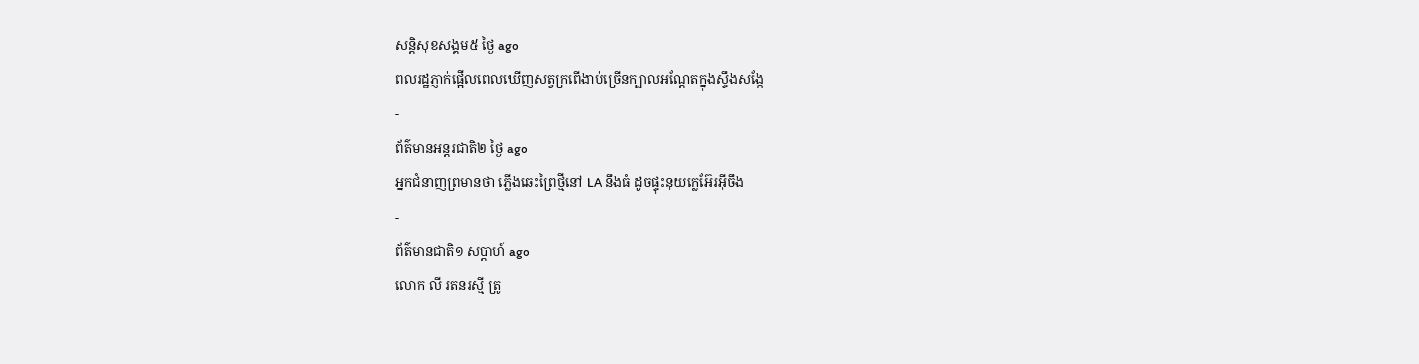សន្តិសុខសង្គម៥ ថ្ងៃ ago
ពលរដ្ឋភ្ញាក់ផ្អើលពេលឃើញសត្វក្រពើងាប់ច្រើនក្បាលអណ្ដែតក្នុងស្ទឹងសង្កែ
-
ព័ត៌មានអន្ដរជាតិ២ ថ្ងៃ ago
អ្នកជំនាញព្រមានថា ភ្លើងឆេះព្រៃថ្មីនៅ LA នឹងធំ ដូចផ្ទុះនុយក្លេអ៊ែរអ៊ីចឹង
-
ព័ត៌មានជាតិ១ សប្តាហ៍ ago
លោក លី រតនរស្មី ត្រូ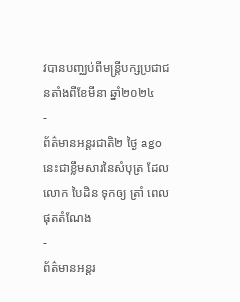វបានបញ្ឈប់ពីមន្ត្រីបក្សប្រជាជនតាំងពីខែមីនា ឆ្នាំ២០២៤
-
ព័ត៌មានអន្ដរជាតិ២ ថ្ងៃ ago
នេះជាខ្លឹមសារនៃសំបុត្រ ដែលលោក បៃដិន ទុកឲ្យ ត្រាំ ពេលផុតតំណែង
-
ព័ត៌មានអន្ដរ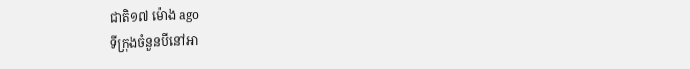ជាតិ១៧ ម៉ោង ago
ទីក្រុងចំនួនបីនៅអា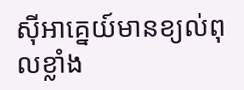ស៊ីអាគ្នេយ៍មានខ្យល់ពុលខ្លាំង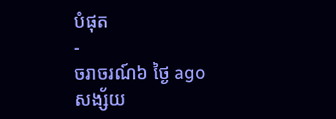បំផុត
-
ចរាចរណ៍៦ ថ្ងៃ ago
សង្ស័យ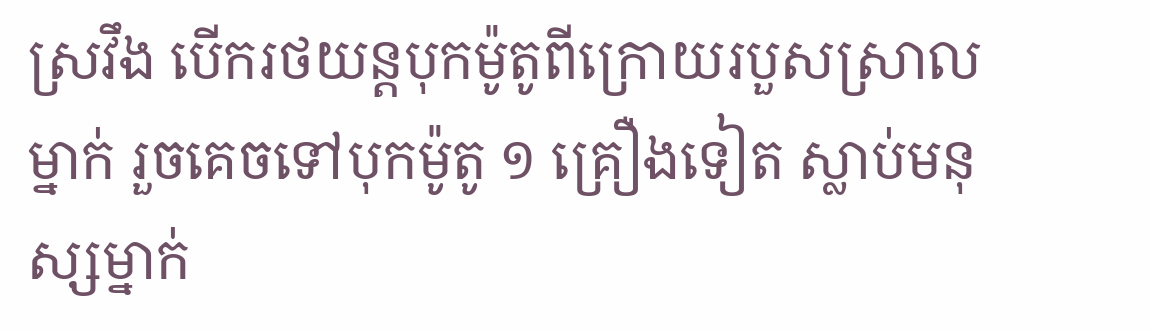ស្រវឹង បើករថយន្តបុកម៉ូតូពីក្រោយរបួសស្រាលម្នាក់ រួចគេចទៅបុកម៉ូតូ ១ គ្រឿងទៀត ស្លាប់មនុស្សម្នាក់